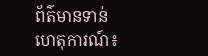ព័ត៌មានទាន់ហេតុការណ៍៖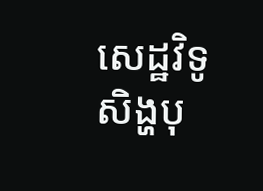សេដ្ឋវិទូ សិង្ហបុ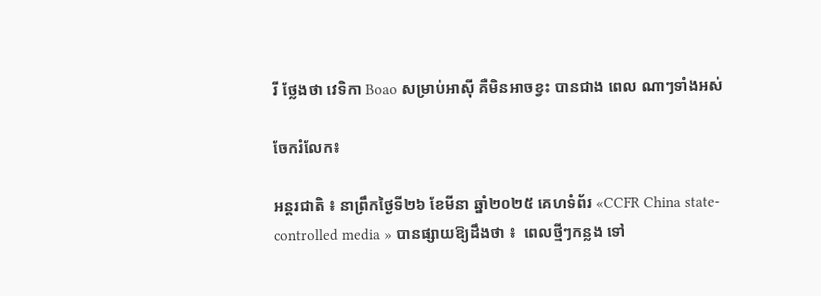រី ថ្លែងថា វេទិកា Boao សម្រាប់អាស៊ី គឺមិនអាចខ្វះ បានជាង ពេល ណាៗទាំងអស់

ចែករំលែក៖

អន្តរជាតិ ៖ នាព្រឹកថ្ងៃទី២៦ ខែមីនា ឆ្នាំ២០២៥ គេហទំព័រ «CCFR China state-controlled media » បានផ្សាយឱ្យដឹងថា ៖  ពេលថ្មីៗកន្លង ទៅ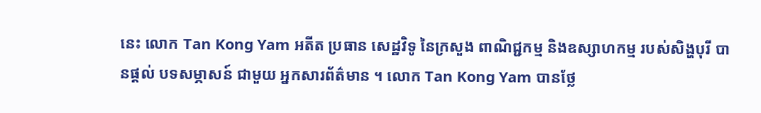នេះ លោក Tan Kong Yam អតីត ប្រធាន សេដ្ឋវិទូ នៃក្រសួង ពាណិជ្ជកម្ម និងឧស្សាហកម្ម របស់សិង្ហបុរី បានផ្តល់ បទសម្ភាសន៍ ជាមួយ អ្នកសារព័ត៌មាន ។ លោក Tan Kong Yam បានថ្លែ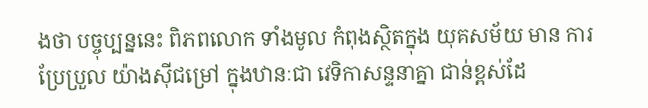ងថា បច្ចុប្បន្ននេះ ពិភពលោក ទាំងមូល កំពុងស្ថិតក្នុង យុគសម័យ មាន ការប្រែប្រួល យ៉ាងស៊ីជម្រៅ ក្នុងឋានៈជា វេទិកាសន្ទនាគ្នា ជាន់ខ្ពស់ដែ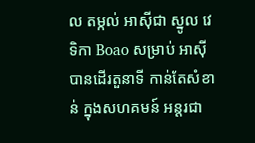ល តម្កល់ អាស៊ីជា ស្នូល វេទិកា Boao សម្រាប់ អាស៊ី បានដើរតួនាទី កាន់តែសំខាន់ ក្នុងសហគមន៍ អន្តរជា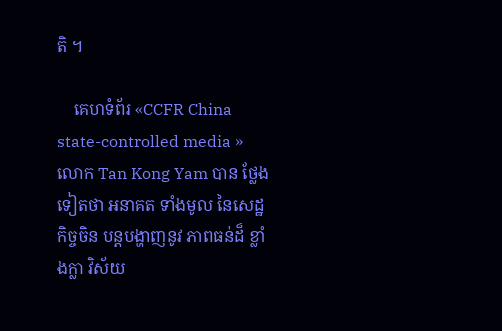តិ ។

    គេហទំព័រ «CCFR China state-controlled media » លោក Tan Kong Yam បាន ថ្លែងទៀតថា អនាគត ទាំងមូល នៃសេដ្ឋកិច្ចចិន បន្តបង្ហាញនូវ ភាពធន់ដ៏ ខ្លាំងក្លា វិស័យ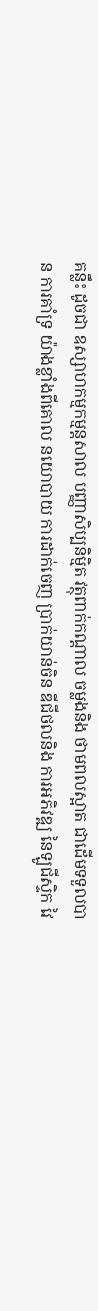គន្លឹះ ដូចជា ឧស្សាហកម្មកម្មន្តសាល បញ្ញាសិប្បនិម្មិត វត្ថុពាក់កណ្ដាល ចម្លងនិង ថាមពលស្អាត ជាដើមទទួលបាន ការគាំទ្រ យ៉ាងខ្លាំងពីគោល នយោបាយ ការដាក់ចេញ ប្រាក់យាន់ចិន ឌីជីថលនិង ការអភិវឌ្ឍ នៃឡូជីស្ទិក វៃ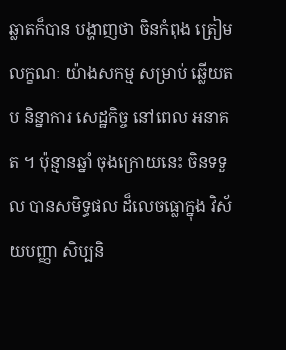ឆ្លាតក៏បាន បង្ហាញថា ចិនកំពុង ត្រៀមលក្ខណៈ យ៉ាងសកម្ម សម្រាប់ ឆ្លើយតប និន្នាការ សេដ្ឋកិច្ច នៅពេល អនាគត ។ ប៉ុន្មានឆ្នាំ ចុងក្រោយនេះ ចិនទទួល បានសមិទ្ធផល ដ៏លេចធ្លោក្នុង វិស័យបញ្ញា សិប្បនិ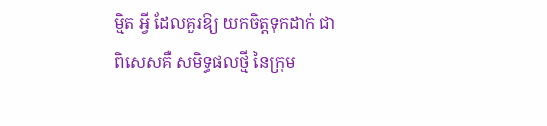ម្មិត អ្វី ដែលគួរឱ្យ យកចិត្តទុកដាក់ ជាពិសេសគឺ សមិទ្ធផលថ្មី នៃក្រុម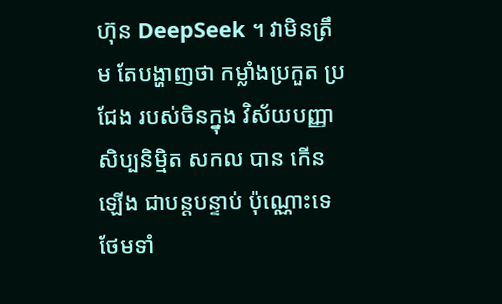ហ៊ុន DeepSeek ។ វាមិនត្រឹម តែបង្ហាញថា កម្លាំងប្រកួត ប្រជែង របស់ចិនក្នុង វិស័យបញ្ញា សិប្បនិម្មិត សកល បាន កើនឡើង ជាបន្តបន្ទាប់ ប៉ុណ្ណោះទេ ថែមទាំ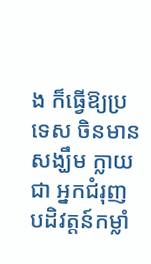ង ក៏ធ្វើឱ្យប្រទេស ចិនមានសង្ឃឹម ក្លាយជា អ្នកជំរុញ បដិវត្តន៍កម្លាំ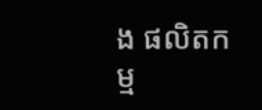ង ផលិតកម្ម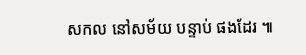សកល នៅសម័យ បន្ទាប់ ផងដែរ ៕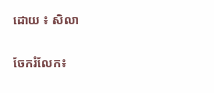ដោយ ៖ សិលា


ចែករំលែក៖